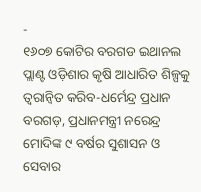-
୧୬୦୭ କୋଟିର ବରଗଡ ଇଥାନଲ ପ୍ଲାଣ୍ଟ ଓଡ଼ିଶାର କୃଷି ଆଧାରିତ ଶିଳ୍ପକୁ ତ୍ୱରାନ୍ୱିତ କରିବ-ଧର୍ମେନ୍ଦ୍ର ପ୍ରଧାନ
ବରଗଡ଼, ପ୍ରଧାନମନ୍ତ୍ରୀ ନରେନ୍ଦ୍ର ମୋଦିଙ୍କ ୯ ବର୍ଷର ସୁଶାସନ ଓ ସେବାର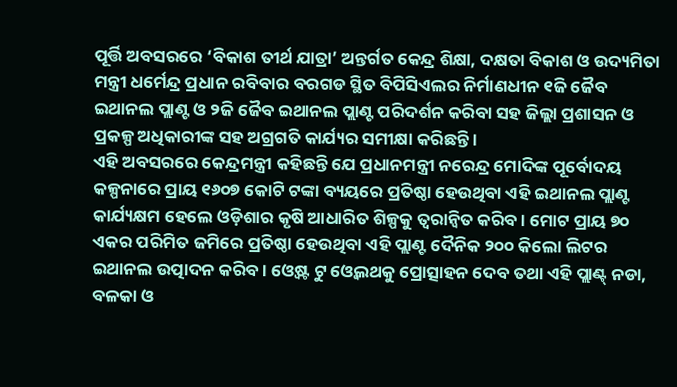ପୂର୍ତ୍ତି ଅବସରରେ ‘ବିକାଶ ତୀର୍ଥ ଯାତ୍ରା’ ଅନ୍ତର୍ଗତ କେନ୍ଦ୍ର ଶିକ୍ଷା, ଦକ୍ଷତା ବିକାଶ ଓ ଉଦ୍ୟମିତା ମନ୍ତ୍ରୀ ଧର୍ମେନ୍ଦ୍ର ପ୍ରଧାନ ରବିବାର ବରଗଡ ସ୍ଥିତ ବିପିସିଏଲର ନିର୍ମାଣଧୀନ ୧ଜି ଜୈବ ଇଥାନଲ ପ୍ଲାଣ୍ଟ ଓ ୨ଜି ଜୈବ ଇଥାନଲ ପ୍ଲାଣ୍ଟ ପରିଦର୍ଶନ କରିବା ସହ ଜିଲ୍ଲା ପ୍ରଶାସନ ଓ ପ୍ରକଳ୍ପ ଅଧିକାରୀଙ୍କ ସହ ଅଗ୍ରଗତି କାର୍ଯ୍ୟର ସମୀକ୍ଷା କରିଛନ୍ତି ।
ଏହି ଅବସରରେ କେନ୍ଦ୍ରମନ୍ତ୍ରୀ କହିଛନ୍ତି ଯେ ପ୍ରଧାନମନ୍ତ୍ରୀ ନରେନ୍ଦ୍ର ମୋଦିଙ୍କ ପୂର୍ବୋଦୟ କଳ୍ପନାରେ ପ୍ରାୟ ୧୬୦୭ କୋଟି ଟଙ୍କା ବ୍ୟୟରେ ପ୍ରତିଷ୍ଠା ହେଉଥିବା ଏହି ଇଥାନଲ ପ୍ଲାଣ୍ଟ କାର୍ଯ୍ୟକ୍ଷମ ହେଲେ ଓଡ଼ିଶାର କୃଷି ଆଧାରିତ ଶିଳ୍ପକୁ ତ୍ୱରାନ୍ୱିତ କରିବ । ମୋଟ ପ୍ରାୟ ୭୦ ଏକର ପରିମିତ ଜମିରେ ପ୍ରତିଷ୍ଠା ହେଉଥିବା ଏହି ପ୍ଲାଣ୍ଟ ଦୈନିକ ୨୦୦ କିଲୋ ଲିଟର ଇଥାନଲ ଉତ୍ପାଦନ କରିବ । ଓ୍ୱେଷ୍ଟ ଟୁ ଓ୍ୱେଲଥକୁ ପ୍ରୋତ୍ସାହନ ଦେବ ତଥା ଏହି ପ୍ଲାଣ୍ଟ୍ ନଡା, ବଳକା ଓ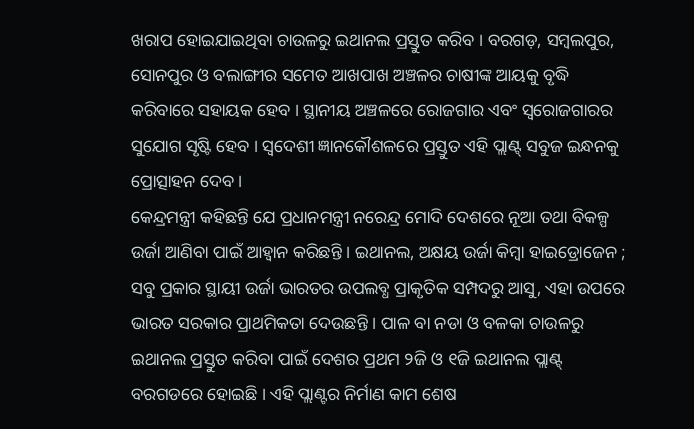ଖରାପ ହୋଇଯାଇଥିବା ଚାଉଳରୁ ଇଥାନଲ ପ୍ରସ୍ତୁତ କରିବ । ବରଗଡ଼, ସମ୍ବଲପୁର, ସୋନପୁର ଓ ବଲାଙ୍ଗୀର ସମେତ ଆଖପାଖ ଅଞ୍ଚଳର ଚାଷୀଙ୍କ ଆୟକୁ ବୃଦ୍ଧି କରିବାରେ ସହାୟକ ହେବ । ସ୍ଥାନୀୟ ଅଞ୍ଚଳରେ ରୋଜଗାର ଏବଂ ସ୍ୱରୋଜଗାରର ସୁଯୋଗ ସୃଷ୍ଟି ହେବ । ସ୍ୱଦେଶୀ ଜ୍ଞାନକୌଶଳରେ ପ୍ରସ୍ତୁତ ଏହି ପ୍ଲାଣ୍ଟ୍ ସବୁଜ ଇନ୍ଧନକୁ ପ୍ରୋତ୍ସାହନ ଦେବ ।
କେନ୍ଦ୍ରମନ୍ତ୍ରୀ କହିଛନ୍ତି ଯେ ପ୍ରଧାନମନ୍ତ୍ରୀ ନରେନ୍ଦ୍ର ମୋଦି ଦେଶରେ ନୂଆ ତଥା ବିକଳ୍ପ ଉର୍ଜା ଆଣିବା ପାଇଁ ଆହ୍ୱାନ କରିଛନ୍ତି । ଇଥାନଲ, ଅକ୍ଷୟ ଉର୍ଜା କିମ୍ବା ହାଇଡ୍ରୋଜେନ ; ସବୁ ପ୍ରକାର ସ୍ଥାୟୀ ଉର୍ଜା ଭାରତର ଉପଲବ୍ଧ ପ୍ରାକୃତିକ ସମ୍ପଦରୁ ଆସୁ, ଏହା ଉପରେ ଭାରତ ସରକାର ପ୍ରାଥମିକତା ଦେଉଛନ୍ତି । ପାଳ ବା ନଡା ଓ ବଳକା ଚାଉଳରୁ ଇଥାନଲ ପ୍ରସ୍ତୁତ କରିବା ପାଇଁ ଦେଶର ପ୍ରଥମ ୨ଜି ଓ ୧ଜି ଇଥାନଲ ପ୍ଲାଣ୍ଟ୍ ବରଗଡରେ ହୋଇଛି । ଏହି ପ୍ଲାଣ୍ଟର ନିର୍ମାଣ କାମ ଶେଷ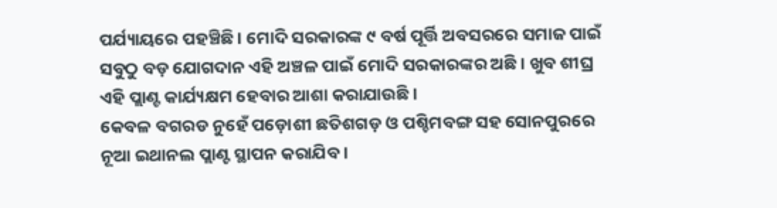ପର୍ଯ୍ୟାୟରେ ପହଞ୍ଚିଛି । ମୋଦି ସରକାରଙ୍କ ୯ ବର୍ଷ ପୂର୍ତ୍ତି ଅବସରରେ ସମାଜ ପାଇଁ ସବୁଠୁ ବଡ଼ ଯୋଗଦାନ ଏହି ଅଞ୍ଚଳ ପାଇଁ ମୋଦି ସରକାରଙ୍କର ଅଛି । ଖୁବ ଶୀଘ୍ର ଏହି ପ୍ଲାଣ୍ଟ କାର୍ଯ୍ୟକ୍ଷମ ହେବାର ଆଶା କରାଯାଉଛି ।
କେବଳ ବଗରଡ ନୁହେଁ ପଡ଼ୋଶୀ ଛତିଶଗଡ଼ ଓ ପଶ୍ଚିମବଙ୍ଗ ସହ ସୋନପୁରରେ ନୂଆ ଇଥାନଲ ପ୍ଲାଣ୍ଟ ସ୍ଥାପନ କରାଯିବ ।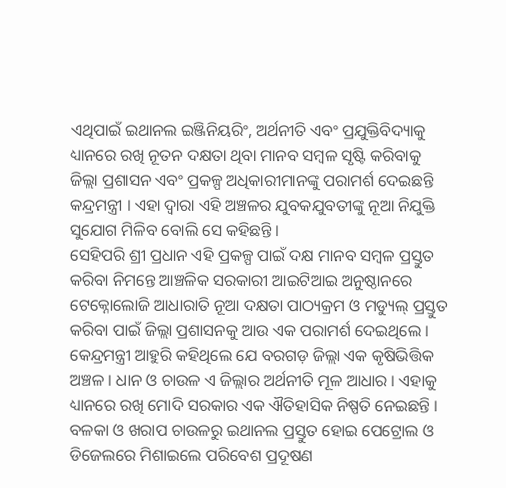ଏଥିପାଇଁ ଇଥାନଲ ଇଞ୍ଜିନିୟରିଂ, ଅର୍ଥନୀତି ଏବଂ ପ୍ରଯୁକ୍ତିବିଦ୍ୟାକୁ ଧ୍ୟାନରେ ରଖି ନୂତନ ଦକ୍ଷତା ଥିବା ମାନବ ସମ୍ବଳ ସୃଷ୍ଟି କରିବାକୁ ଜିଲ୍ଲା ପ୍ରଶାସନ ଏବଂ ପ୍ରକଳ୍ପ ଅଧିକାରୀମାନଙ୍କୁ ପରାମର୍ଶ ଦେଇଛନ୍ତି କନ୍ଦ୍ରମନ୍ତ୍ରୀ । ଏହା ଦ୍ୱାରା ଏହି ଅଞ୍ଚଳର ଯୁବକଯୁବତୀଙ୍କୁ ନୂଆ ନିଯୁକ୍ତି ସୁଯୋଗ ମିଳିବ ବୋଲି ସେ କହିଛନ୍ତି ।
ସେହିପରି ଶ୍ରୀ ପ୍ରଧାନ ଏହି ପ୍ରକଳ୍ପ ପାଇଁ ଦକ୍ଷ ମାନବ ସମ୍ବଳ ପ୍ରସ୍ତୁତ କରିବା ନିମନ୍ତେ ଆଞ୍ଚଳିକ ସରକାରୀ ଆଇଟିଆଇ ଅନୁଷ୍ଠାନରେ ଟେକ୍ନୋଲୋଜି ଆଧାରାତି ନୂଆ ଦକ୍ଷତା ପାଠ୍ୟକ୍ରମ ଓ ମଡ୍ୟୁଲ୍ ପ୍ରସ୍ତୁତ କରିବା ପାଇଁ ଜିଲ୍ଲା ପ୍ରଶାସନକୁ ଆଉ ଏକ ପରାମର୍ଶ ଦେଇଥିଲେ ।
କେନ୍ଦ୍ରମନ୍ତ୍ରୀ ଆହୁରି କହିଥିଲେ ଯେ ବରଗଡ଼ ଜିଲ୍ଲା ଏକ କୃଷିଭିତ୍ତିକ ଅଞ୍ଚଳ । ଧାନ ଓ ଚାଉଳ ଏ ଜିଲ୍ଲାର ଅର୍ଥନୀତି ମୂଳ ଆଧାର । ଏହାକୁ ଧ୍ୟାନରେ ରଖି ମୋଦି ସରକାର ଏକ ଐତିହାସିକ ନିଷ୍ପତି ନେଇଛନ୍ତି । ବଳକା ଓ ଖରାପ ଚାଉଳରୁ ଇଥାନଲ ପ୍ରସ୍ତୁତ ହୋଇ ପେଟ୍ରୋଲ ଓ ଡିଜେଲରେ ମିଶାଇଲେ ପରିବେଶ ପ୍ରଦୂଷଣ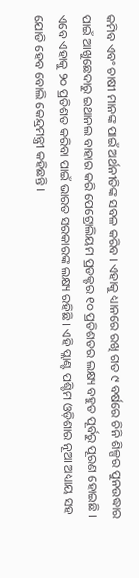କମିବ ଏବଂ ଚାଷୀ ମାନଙ୍କ ପାଇଁ ଅର୍ଥନୀତିଙ୍କ ସବଳ କରିବ । ଏହାକୁ ଧ୍ୟାନରେ ରଖି ଗତ ୯ ବର୍ଷରେ ଚିନି ଶିଳ୍ପର ପୁନଉଦ୍ଧାର ପାଇଁ ଆଖୁଛେଦାରୁ ଇଥାନଲ ବାହାର କରି ପେଟ୍ରୋଲିୟମ ପ୍ରଡକ୍ଟର ୧୦ ପ୍ରତିଶତର ଲକ୍ଷ୍ୟ ବହୁତ ପୂର୍ବରୁ ପୂରଣ ହୋଇଛି । ଏବେ ଏହାକୁ ୨୦ ପ୍ରତିଶତ କରିବା ପାଇଁ ଭାରତ ସରକାରଙ୍କ ଲକ୍ଷ୍ୟ ରହିଛି । ଏହି ପ୍ଲାଣ୍ଟ ପଶ୍ଚିମ ଓଡ଼ିଶାର ନୂଆ ଅଧ୍ୟାୟ ସହ ଯୋଡି ହେବ ବୋଲି କେନ୍ଦ୍ରମନ୍ତ୍ରୀ କହିଛନ୍ତି ।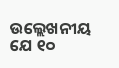ଉଲ୍ଲେଖନୀୟ ଯେ ୧୦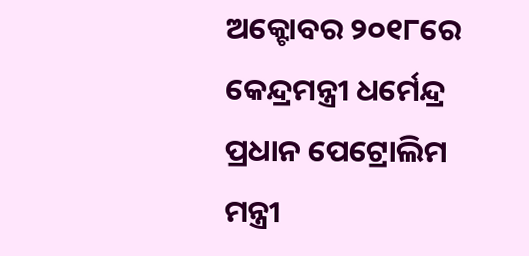ଅକ୍ଟୋବର ୨୦୧୮ରେ କେନ୍ଦ୍ରମନ୍ତ୍ରୀ ଧର୍ମେନ୍ଦ୍ର ପ୍ରଧାନ ପେଟ୍ରୋଲିମ ମନ୍ତ୍ରୀ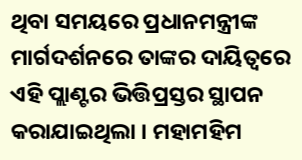ଥିବା ସମୟରେ ପ୍ରଧାନମନ୍ତ୍ରୀଙ୍କ ମାର୍ଗଦର୍ଶନରେ ତାଙ୍କର ଦାୟିତ୍ୱରେ ଏହି ପ୍ଲାଣ୍ଟର ଭିତ୍ତିପ୍ରସ୍ତର ସ୍ଥାପନ କରାଯାଇଥିଲା । ମହାମହିମ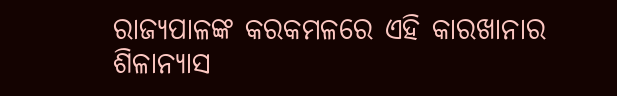ରାଜ୍ୟପାଳଙ୍କ କରକମଳରେ ଏହି କାରଖାନାର ଶିଳାନ୍ୟାସ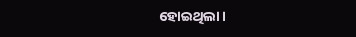ହୋଇଥିଲା।